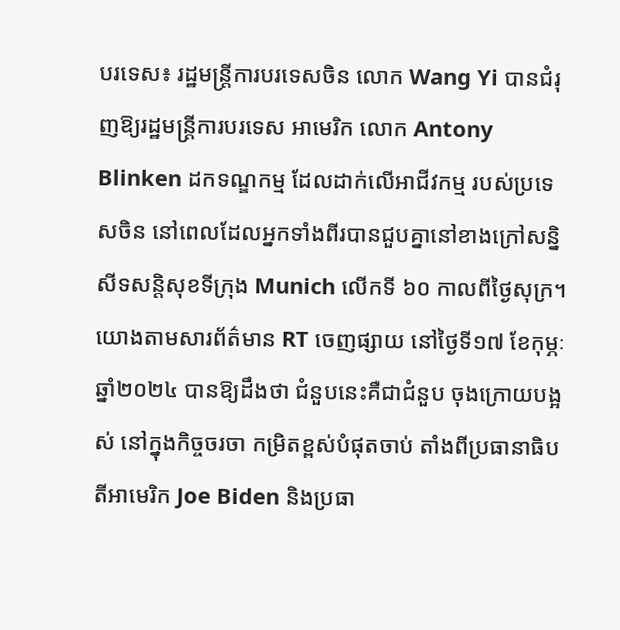បរទេស៖ រដ្ឋមន្ត្រីការបរទេសចិន លោក Wang Yi បានជំរុញឱ្យរដ្ឋមន្ត្រីការបរទេស អាមេរិក លោក Antony Blinken ដកទណ្ឌកម្ម ដែលដាក់លើអាជីវកម្ម របស់ប្រទេសចិន នៅពេលដែលអ្នកទាំងពីរបានជួបគ្នានៅខាងក្រៅសន្និសីទសន្តិសុខទីក្រុង Munich លើកទី ៦០ កាលពីថ្ងៃសុក្រ។
យោងតាមសារព័ត៌មាន RT ចេញផ្សាយ នៅថ្ងៃទី១៧ ខែកុម្ភៈ ឆ្នាំ២០២៤ បានឱ្យដឹងថា ជំនួបនេះគឺជាជំនួប ចុងក្រោយបង្អស់ នៅក្នុងកិច្ចចរចា កម្រិតខ្ពស់បំផុតចាប់ តាំងពីប្រធានាធិបតីអាមេរិក Joe Biden និងប្រធា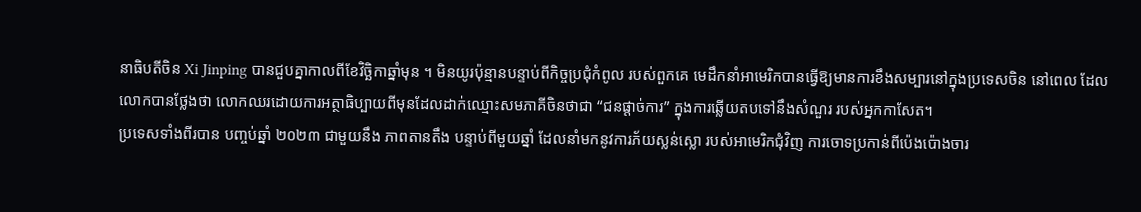នាធិបតីចិន Xi Jinping បានជួបគ្នាកាលពីខែវិច្ឆិកាឆ្នាំមុន ។ មិនយូរប៉ុន្មានបន្ទាប់ពីកិច្ចប្រជុំកំពូល របស់ពួកគេ មេដឹកនាំអាមេរិកបានធ្វើឱ្យមានការខឹងសម្បារនៅក្នុងប្រទេសចិន នៅពេល ដែលលោកបានថ្លែងថា លោកឈរដោយការអត្ថាធិប្បាយពីមុនដែលដាក់ឈ្មោះសមភាគីចិនថាជា “ជនផ្តាច់ការ” ក្នុងការឆ្លើយតបទៅនឹងសំណួរ របស់អ្នកកាសែត។
ប្រទេសទាំងពីរបាន បញ្ចប់ឆ្នាំ ២០២៣ ជាមួយនឹង ភាពតានតឹង បន្ទាប់ពីមួយឆ្នាំ ដែលនាំមកនូវការភ័យស្លន់ស្លោ របស់អាមេរិកជុំវិញ ការចោទប្រកាន់ពីប៉េងប៉ោងចារ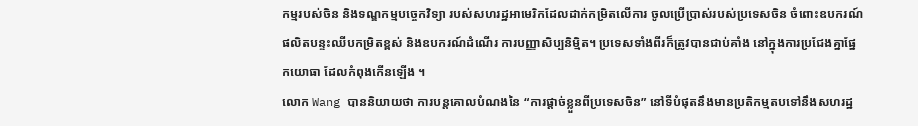កម្មរបស់ចិន និងទណ្ឌកម្មបច្ចេកវិទ្យា របស់សហរដ្ឋអាមេរិកដែលដាក់កម្រិតលើការ ចូលប្រើប្រាស់របស់ប្រទេសចិន ចំពោះឧបករណ៍ផលិតបន្ទះឈីបកម្រិតខ្ពស់ និងឧបករណ៍ដំណើរ ការបញ្ញាសិប្បនិម្មិត។ ប្រទេសទាំងពីរក៏ត្រូវបានជាប់គាំង នៅក្នុងការប្រជែងគ្នាផ្នែកយោធា ដែលកំពុងកើនឡើង ។
លោក Wang បាននិយាយថា ការបន្តគោលបំណងនៃ “ការផ្តាច់ខ្លួនពីប្រទេសចិន” នៅទីបំផុតនឹងមានប្រតិកម្មតបទៅនឹងសហរដ្ឋ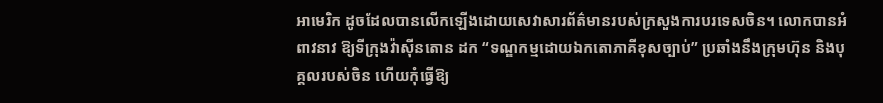អាមេរិក ដូចដែលបានលើកឡើងដោយសេវាសារព័ត៌មានរបស់ក្រសួងការបរទេសចិន។ លោកបានអំពាវនាវ ឱ្យទីក្រុងវ៉ាស៊ីនតោន ដក “ទណ្ឌកម្មដោយឯកតោភាគីខុសច្បាប់” ប្រឆាំងនឹងក្រុមហ៊ុន និងបុគ្គលរបស់ចិន ហើយកុំធ្វើឱ្យ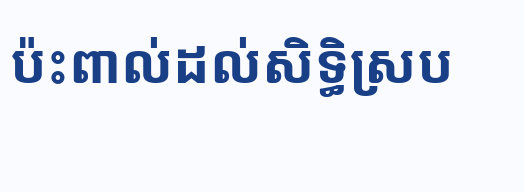ប៉ះពាល់ដល់សិទ្ធិស្រប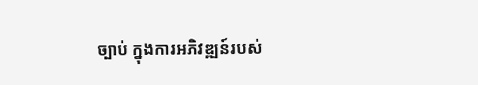ច្បាប់ ក្នុងការអភិវឌ្ឍន៍របស់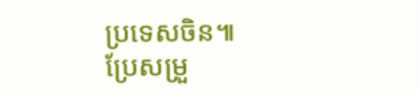ប្រទេសចិន៕
ប្រែសម្រួ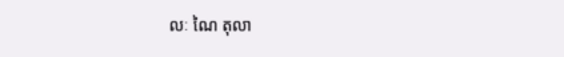លៈ ណៃ តុលា